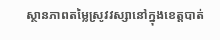ស្ថានភាពតម្លៃស្រូវវស្សានៅក្នុងខេត្តបាត់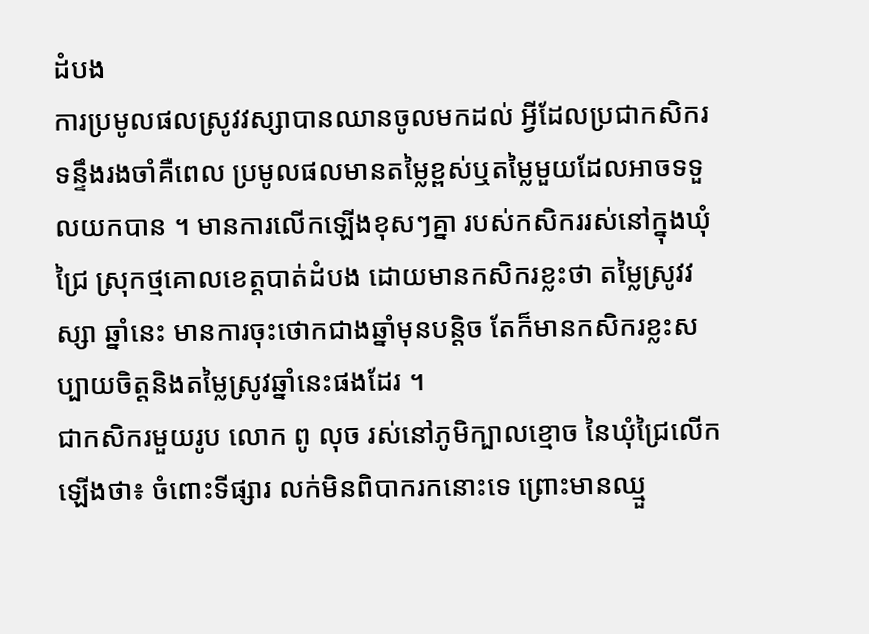ដំបង
ការប្រមូលផលស្រូវវស្សាបានឈានចូលមកដល់ អ្វីដែលប្រជាកសិករទន្ទឹងរងចាំគឺពេល ប្រមូលផលមានតម្លៃខ្ពស់ឬតម្លៃមួយដែលអាចទទួលយកបាន ។ មានការលើកឡើងខុសៗគ្នា របស់កសិកររស់នៅក្នុងឃុំជ្រៃ ស្រុកថ្មគោលខេត្តបាត់ដំបង ដោយមានកសិករខ្លះថា តម្លៃស្រូវវស្សា ឆ្នាំនេះ មានការចុះថោកជាងឆ្នាំមុនបន្តិច តែក៏មានកសិករខ្លះសប្បាយចិត្តនិងតម្លៃស្រូវឆ្នាំនេះផងដែរ ។
ជាកសិករមួយរូប លោក ពូ លុច រស់នៅភូមិក្បាលខ្មោច នៃឃុំជ្រៃលើកឡើងថា៖ ចំពោះទីផ្សារ លក់មិនពិបាករកនោះទេ ព្រោះមានឈ្មួ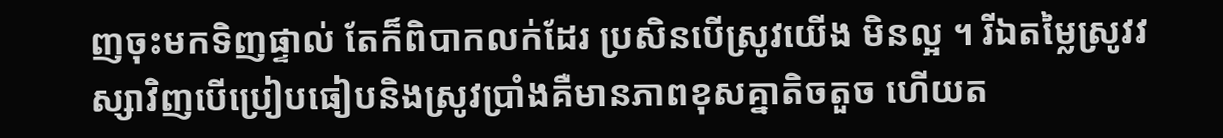ញចុះមកទិញផ្ទាល់ តែក៏ពិបាកលក់ដែរ ប្រសិនបើស្រូវយើង មិនល្អ ។ រីឯតម្លៃស្រូវវស្សាវិញបើប្រៀបធៀបនិងស្រូវប្រាំងគឺមានភាពខុសគ្នាតិចតួច ហើយត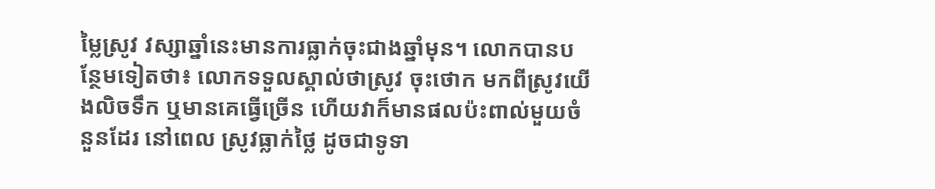ម្លៃស្រូវ វស្សាឆ្នាំនេះមានការធ្លាក់ចុះជាងឆ្នាំមុន។ លោកបានបន្ថែមទៀតថា៖ លោកទទួលស្គាល់ថាស្រូវ ចុះថោក មកពីស្រូវយើងលិចទឹក ឬមានគេធ្វើច្រើន ហើយវាក៏មានផលប៉ះពាល់មួយចំនួនដែរ នៅពេល ស្រូវធ្លាក់ថ្លៃ ដូចជាទូទា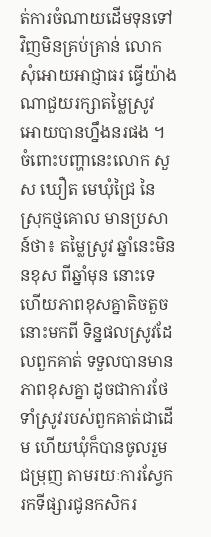ត់ការចំណាយដើមទុនទៅវិញមិនគ្រប់គ្រាន់ លោកសុំអោយអាជ្ញាធរ ធ្វើយ៉ាងណាជួយរក្សាតម្លៃស្រូវ អោយបានហ្នឹងនរផង ។
ចំពោះបញ្ហានេះលោក សួស ឃឿត មេឃុំជ្រៃ នៃស្រុកថ្មគោល មានប្រសាន៍ថា៖ តម្លៃស្រូវ ឆ្នាំនេះមិននខុស ពីឆ្នាំមុន នោះទេ ហើយភាពខុសគ្នាតិចតួចនោះមកពី ទិន្នផលស្រូវដែលពួកគាត់ ទទួលបានមានភាពខុសគ្នា ដូចជាការថែទាំស្រូវរបស់ពួកគាត់ជាដើម ហើយឃុំក៏បានចូលរួមជម្រុញ តាមរយៈការស្វែករកទីផ្សារជូនកសិករ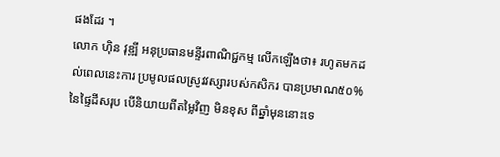ផងដែរ ។
លោក ហ៊ិន វុឌ្ឍី អនុប្រធានមន្ទីរពាណិជ្ជកម្ម លើកឡើងថា៖ រហូតមកដល់ពេលនេះការ ប្រមូលផលស្រូវវស្សារបស់កសិករ បានប្រមាណ៥០% នៃផ្ទៃដីសរុប បើនិយាយពីតម្លៃវិញ មិនខុស ពីឆ្នាំមុននោះទេ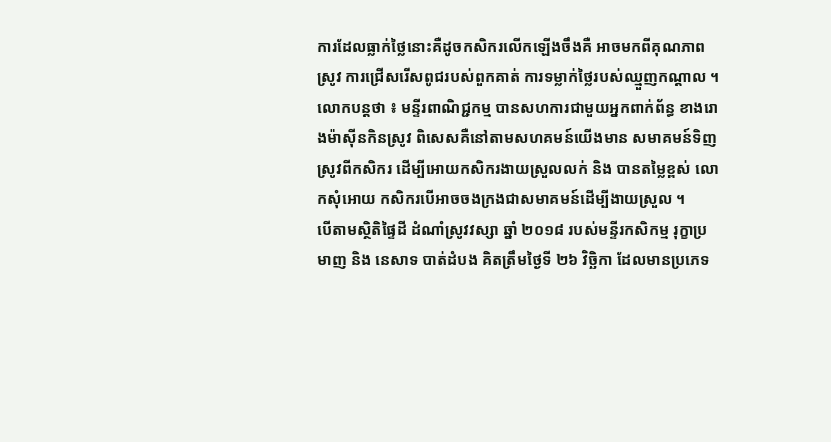ការដែលធ្លាក់ថ្លៃនោះគឺដូចកសិករលើកឡើងចឹងគឺ អាចមកពីគុណភាពស្រូវ ការជ្រើសរើសពូជរបស់ពួកគាត់ ការទម្លាក់ថ្លៃរបស់ឈ្មួញកណ្តាល ។ លោកបន្តថា ៖ មន្ទីរពាណិជ្ជកម្ម បានសហការជាមួយអ្នកពាក់ព័ន្ធ ខាងរោងម៉ាស៊ីនកិនស្រូវ ពិសេសគឺនៅតាមសហគមន៍យើងមាន សមាគមន៍ទិញស្រូវពីកសិករ ដើម្បីអោយកសិករងាយស្រួលលក់ និង បានតម្លៃខ្ពស់ លោកសុំអោយ កសិករបើអាចចងក្រងជាសមាគមន៍ដើម្បីងាយស្រួល ។
បើតាមស្ថិតិផ្ទៃដី ដំណាំស្រូវវស្សា ឆ្នាំ ២០១៨ របស់មន្ទីរកសិកម្ម រុក្ខាប្រមាញ និង នេសាទ បាត់ដំបង គិតត្រឹមថ្ងៃទី ២៦ វិច្ឆិកា ដែលមានប្រភេទ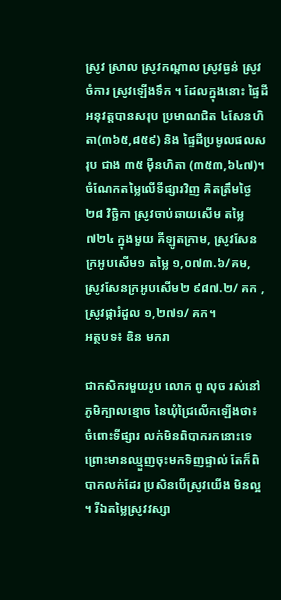ស្រូវ ស្រាល ស្រូវកណ្តាល ស្រូវធ្ងន់ ស្រូវចំការ ស្រូវឡើងទឹក ។ ដែលក្នុងនោះ ផ្ទៃដីអនុវត្តបានសរុប ប្រមាណជិត ៤សែនហិតា(៣៦៥,៨៥៩) និង ផ្ទៃដីប្រមូលផលសរុប ជាង ៣៥ ម៉ឺនហិតា (៣៥៣,៦៤៧)។
ចំណែកតម្លៃលើទីផ្សារវិញ គិតត្រឹមថ្ងៃ ២៨ វិច្ឆិកា ស្រូវចាប់ឆាយសើម តម្លៃ ៧២៤ ក្នុងមួយ គីឡូតក្រាម, ស្រូវសែនក្រអូបសើម១ តម្លៃ ១,០៧៣.៦/គម, ស្រូវសែនក្រអូបសើម២ ៩៨៧.២/ គក , ស្រូវផ្ការំដួល ១,២៧១/ គក។
អត្ថបទ៖ ឌិន មករា

ជាកសិករមួយរូប លោក ពូ លុច រស់នៅភូមិក្បាលខ្មោច នៃឃុំជ្រៃលើកឡើងថា៖ ចំពោះទីផ្សារ លក់មិនពិបាករកនោះទេ ព្រោះមានឈ្មួញចុះមកទិញផ្ទាល់ តែក៏ពិបាកលក់ដែរ ប្រសិនបើស្រូវយើង មិនល្អ ។ រីឯតម្លៃស្រូវវស្សា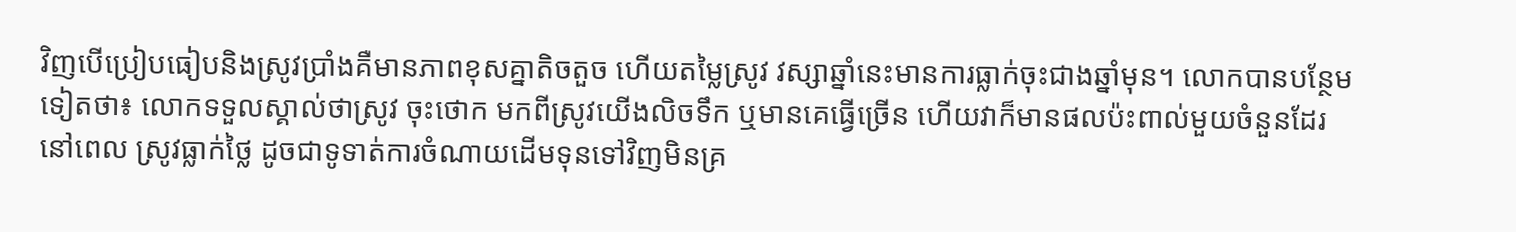វិញបើប្រៀបធៀបនិងស្រូវប្រាំងគឺមានភាពខុសគ្នាតិចតួច ហើយតម្លៃស្រូវ វស្សាឆ្នាំនេះមានការធ្លាក់ចុះជាងឆ្នាំមុន។ លោកបានបន្ថែមទៀតថា៖ លោកទទួលស្គាល់ថាស្រូវ ចុះថោក មកពីស្រូវយើងលិចទឹក ឬមានគេធ្វើច្រើន ហើយវាក៏មានផលប៉ះពាល់មួយចំនួនដែរ នៅពេល ស្រូវធ្លាក់ថ្លៃ ដូចជាទូទាត់ការចំណាយដើមទុនទៅវិញមិនគ្រ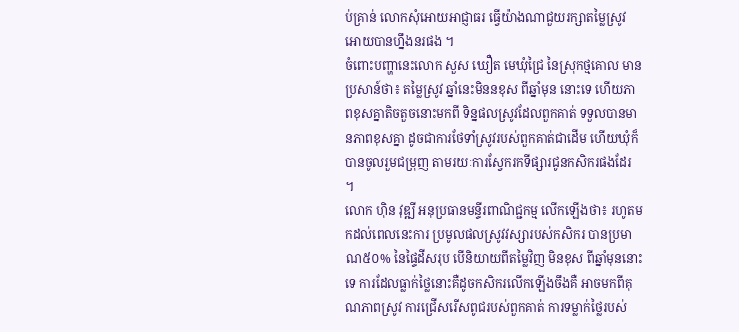ប់គ្រាន់ លោកសុំអោយអាជ្ញាធរ ធ្វើយ៉ាងណាជួយរក្សាតម្លៃស្រូវ អោយបានហ្នឹងនរផង ។
ចំពោះបញ្ហានេះលោក សួស ឃឿត មេឃុំជ្រៃ នៃស្រុកថ្មគោល មានប្រសាន៍ថា៖ តម្លៃស្រូវ ឆ្នាំនេះមិននខុស ពីឆ្នាំមុន នោះទេ ហើយភាពខុសគ្នាតិចតួចនោះមកពី ទិន្នផលស្រូវដែលពួកគាត់ ទទួលបានមានភាពខុសគ្នា ដូចជាការថែទាំស្រូវរបស់ពួកគាត់ជាដើម ហើយឃុំក៏បានចូលរួមជម្រុញ តាមរយៈការស្វែករកទីផ្សារជូនកសិករផងដែរ ។
លោក ហ៊ិន វុឌ្ឍី អនុប្រធានមន្ទីរពាណិជ្ជកម្ម លើកឡើងថា៖ រហូតមកដល់ពេលនេះការ ប្រមូលផលស្រូវវស្សារបស់កសិករ បានប្រមាណ៥០% នៃផ្ទៃដីសរុប បើនិយាយពីតម្លៃវិញ មិនខុស ពីឆ្នាំមុននោះទេ ការដែលធ្លាក់ថ្លៃនោះគឺដូចកសិករលើកឡើងចឹងគឺ អាចមកពីគុណភាពស្រូវ ការជ្រើសរើសពូជរបស់ពួកគាត់ ការទម្លាក់ថ្លៃរបស់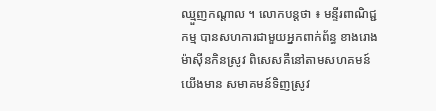ឈ្មួញកណ្តាល ។ លោកបន្តថា ៖ មន្ទីរពាណិជ្ជកម្ម បានសហការជាមួយអ្នកពាក់ព័ន្ធ ខាងរោងម៉ាស៊ីនកិនស្រូវ ពិសេសគឺនៅតាមសហគមន៍យើងមាន សមាគមន៍ទិញស្រូវ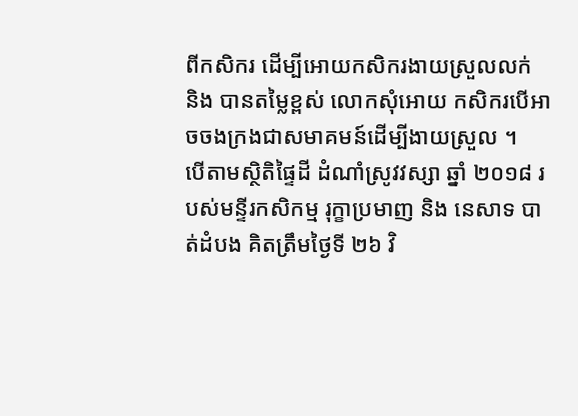ពីកសិករ ដើម្បីអោយកសិករងាយស្រួលលក់ និង បានតម្លៃខ្ពស់ លោកសុំអោយ កសិករបើអាចចងក្រងជាសមាគមន៍ដើម្បីងាយស្រួល ។
បើតាមស្ថិតិផ្ទៃដី ដំណាំស្រូវវស្សា ឆ្នាំ ២០១៨ របស់មន្ទីរកសិកម្ម រុក្ខាប្រមាញ និង នេសាទ បាត់ដំបង គិតត្រឹមថ្ងៃទី ២៦ វិ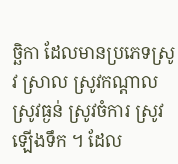ច្ឆិកា ដែលមានប្រភេទស្រូវ ស្រាល ស្រូវកណ្តាល ស្រូវធ្ងន់ ស្រូវចំការ ស្រូវឡើងទឹក ។ ដែល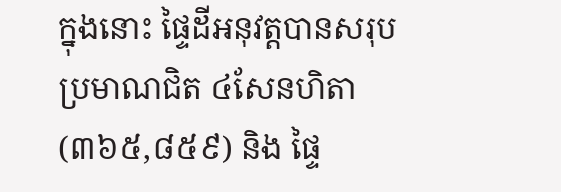ក្នុងនោះ ផ្ទៃដីអនុវត្តបានសរុប ប្រមាណជិត ៤សែនហិតា(៣៦៥,៨៥៩) និង ផ្ទៃ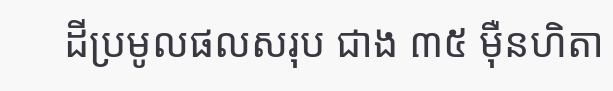ដីប្រមូលផលសរុប ជាង ៣៥ ម៉ឺនហិតា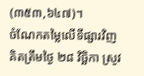(៣៥៣,៦៤៧)។
ចំណែកតម្លៃលើទីផ្សារវិញ គិតត្រឹមថ្ងៃ ២៨ វិច្ឆិកា ស្រូវ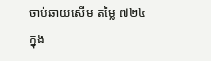ចាប់ឆាយសើម តម្លៃ ៧២៤ ក្នុង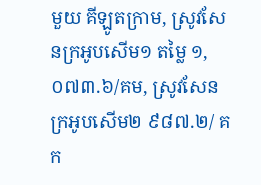មួយ គីឡូតក្រាម, ស្រូវសែនក្រអូបសើម១ តម្លៃ ១,០៧៣.៦/គម, ស្រូវសែនក្រអូបសើម២ ៩៨៧.២/ គក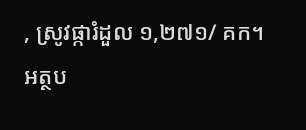, ស្រូវផ្ការំដួល ១,២៧១/ គក។
អត្ថប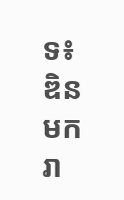ទ៖ ឌិន មករា